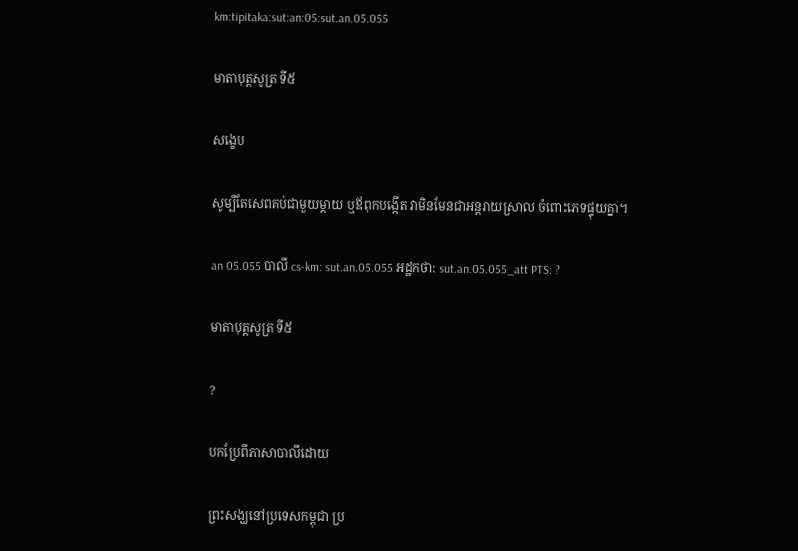km:tipitaka:sut:an:05:sut.an.05.055

មាតាបុត្តសូត្រ ទី៥

សង្ខេប

សូម្បីតែសេពគប់ជាមួយម្ដាយ ឬឪពុកបង្កើត វាមិនមែនជាអន្តរាយស្រាល ចំពោះភេទផ្ទុយគ្នា។

an 05.055 បាលី cs-km: sut.an.05.055 អដ្ឋកថា: sut.an.05.055_att PTS: ?

មាតាបុត្តសូត្រ ទី៥

?

បកប្រែពីភាសាបាលីដោយ

ព្រះសង្ឃនៅប្រទេសកម្ពុជា ប្រ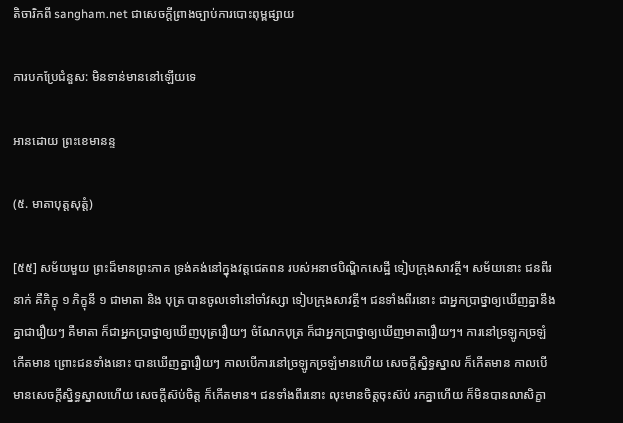តិចារិកពី sangham.net ជាសេចក្តីព្រាងច្បាប់ការបោះពុម្ពផ្សាយ

ការបកប្រែជំនួស: មិនទាន់មាននៅឡើយទេ

អានដោយ ព្រះខេមានន្ទ

(៥. មាតាបុត្តសុត្តំ)

[៥៥] សម័យមួយ ព្រះដ៏មានព្រះភាគ ទ្រង់គង់នៅក្នុងវត្តជេតពន របស់អនាថបិណិ្ឌកសេដ្ឋី ទៀបក្រុងសាវត្ថី។ សម័យនោះ ជនពីរនាក់ គឺភិក្ខុ ១ ភិក្ខុនី ១ ជាមាតា និង បុត្រ បានចូលទៅនៅចាំវស្សា ទៀបក្រុងសាវត្ថី។ ជនទាំងពីរនោះ ជាអ្នកប្រាថ្នាឲ្យឃើញគ្នានឹងគ្នាជារឿយៗ គឺមាតា ក៏ជាអ្នកប្រាថ្នាឲ្យឃើញបុត្ររឿយៗ ចំណែកបុត្រ ក៏ជាអ្នកប្រាថ្នាឲ្យឃើញមាតារឿយៗ។ ការនៅច្រឡូកច្រឡំកើតមាន ព្រោះជនទាំងនោះ បានឃើញគ្នារឿយៗ កាលបើការនៅច្រឡូកច្រឡំមានហើយ សេចក្តីស្និទ្ធស្នាល ក៏កើតមាន កាលបើមានសេចក្តីស្និទ្ធស្នាលហើយ សេចក្តីស៊ប់ចិត្ត ក៏កើតមាន។ ជនទាំងពីរនោះ លុះមានចិត្តចុះស៊ប់ រកគ្នាហើយ ក៏មិនបានលាសិក្ខា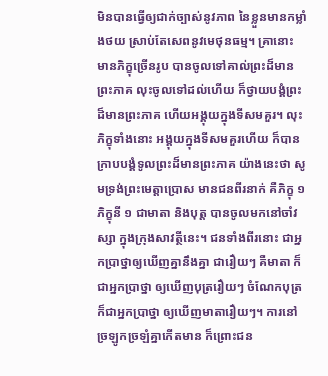មិនបានធ្វើឲ្យជាក់ច្បាស់នូវភាព នៃខ្លួនមានកម្លាំងថយ ស្រាប់តែសេពនូវមេថុនធម្ម។ គ្រានោះ មានភិក្ខុច្រើនរូប បានចូលទៅគាល់ព្រះដ៏មានព្រះភាគ លុះចូលទៅដល់ហើយ ក៏ថ្វាយបង្គំព្រះដ៏មានព្រះភាគ ហើយអង្គុយក្នុងទីសមគួរ។ លុះភិក្ខុទាំងនោះ អង្គុយក្នុងទីសមគួរហើយ ក៏បានក្រាបបង្គំទូលព្រះដ៏មានព្រះភាគ យ៉ាងនេះថា សូមទ្រង់ព្រះមេត្តាប្រោស មានជនពីរនាក់ គឺភិក្ខុ ១ ភិក្ខុនី ១ ជាមាតា និងបុត្ត បានចូលមកនៅចាំវស្សា ក្នុងក្រុងសាវត្ថីនេះ។ ជនទាំងពីរនោះ ជាអ្នកប្រាថ្នាឲ្យឃើញគ្នានឹងគ្នា ជារឿយៗ គឺមាតា ក៏ជាអ្នកប្រាថ្នា ឲ្យឃើញបុត្ររឿយៗ ចំណែកបុត្រ ក៏ជាអ្នកប្រាថ្នា ឲ្យឃើញមាតារឿយៗ។ ការនៅច្រឡូកច្រឡំគ្នាកើតមាន ក៏ព្រោះជន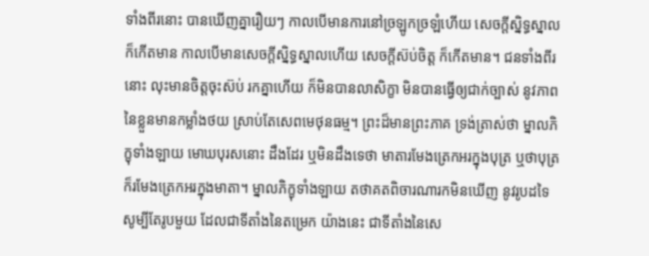ទាំងពីរនោះ បានឃើញគ្នារឿយៗ កាលបើមានការនៅច្រឡូកច្រឡំហើយ សេចក្តីស្និទ្ធស្នាល ក៏កើតមាន កាលបើមានសេចក្តីស្និទ្ធស្នាលហើយ សេចក្តីស៊ប់ចិត្ត ក៏កើតមាន។ ជនទាំងពីរនោះ លុះមានចិត្តចុះស៊ប់ រកគ្នាហើយ ក៏មិនបានលាសិក្ខា មិនបានធ្វើឲ្យជាក់ច្បាស់ នូវភាពនៃខ្លួនមានកម្លាំងថយ ស្រាប់តែសេពមេថុនធម្ម។ ព្រះដ៏មានព្រះភាគ ទ្រង់ត្រាស់ថា ម្នាលភិក្ខុទាំងឡាយ មោឃបុរសនោះ ដឹងដែរ ឬមិនដឹងទេថា មាតារមែងត្រេកអរក្នុងបុត្រ ឬថាបុត្រ ក៏រមែងត្រេកអរក្នុងមាតា។ ម្នាលភិក្ខុទាំងឡាយ តថាគតពិចារណារកមិនឃើញ នូវរូបដទៃ សូម្បីតែរូបមួយ ដែលជាទីតាំងនៃតម្រេក យ៉ាងនេះ ជាទីតាំងនៃសេ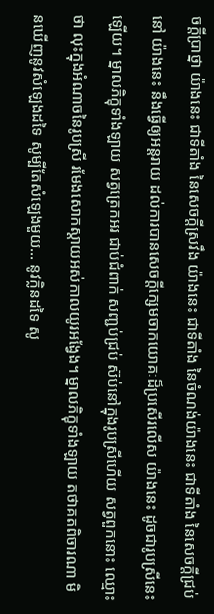ចក្តីប្រាថ្នា យ៉ាងនេះ ជាទីតាំង នៃសេចក្តីស្រវឹង យ៉ាងនេះ ជាទីតាំង នៃចំណង់យ៉ាងនេះ ជាទីតាំង នៃសេចក្តីជ្រប់នៅ យ៉ាងនេះ នឹងធ្វើឲ្យអន្តរាយ ដល់ការបានសេចក្តីក្សេមចាកយោគៈដ៏ប្រសើរលើស យ៉ាងនេះ ដូចជារូបស្រីនេះឡើយ។ ម្នាលភិក្ខុទាំងឡាយ សត្វត្រេកអរ ជាប់ជំពាក់ សញ្ជប់ជ្រប់ ស៊ប់នៅក្នុងរូបស្រីហើយ សត្វពួកនោះ ឈ្មោះថា លុះក្នុងអំណាចនៃរូបស្រី រមែងសោកស្តាយអស់កាលយូរអង្វែង។ ម្នាលភិក្ខុទាំងឡាយ តថាគតពិចារណា មិនឃើញនូវសំឡេងដទៃ សូម្បីតែសំឡេងមួយ… នូវក្លិនដទៃ សូ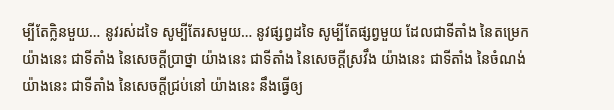ម្បីតែក្លិនមួយ… នូវរស់ដទៃ សូម្បីតែរសមួយ… នូវផ្សព្វដទៃ សូម្បីតែផ្សព្វមួយ ដែលជាទីតាំង នៃតម្រេក យ៉ាងនេះ ជាទីតាំង នៃសេចក្តីប្រាថ្នា យ៉ាងនេះ ជាទីតាំង នៃសេចក្តីស្រវឹង យ៉ាងនេះ ជាទីតាំង នៃចំណង់ យ៉ាងនេះ ជាទីតាំង នៃសេចក្តីជ្រប់នៅ យ៉ាងនេះ នឹងធ្វើឲ្យ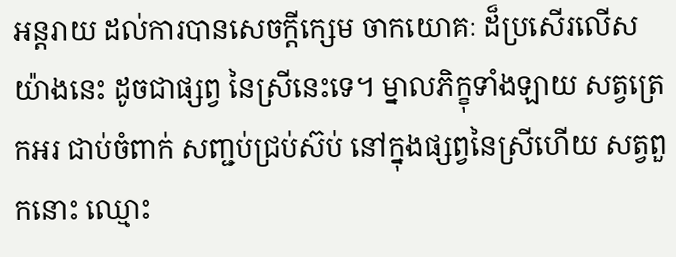អន្តរាយ ដល់ការបានសេចក្តីក្សេម ចាកយោគៈ ដ៏ប្រសើរលើស យ៉ាងនេះ ដូចជាផ្សព្វ នៃស្រីនេះទេ។ ម្នាលភិក្ខុទាំងឡាយ សត្វត្រេកអរ ជាប់ចំពាក់ សញ្ជប់ជ្រប់ស៊ប់ នៅក្នុងផ្សព្វនៃស្រីហើយ សត្វពួកនោះ ឈ្មោះ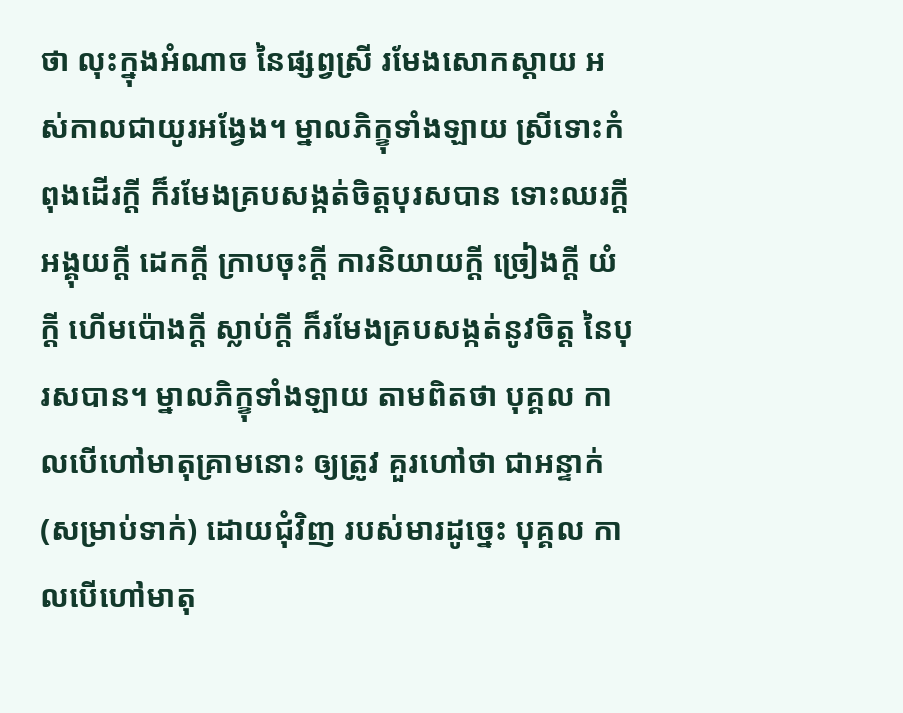ថា លុះក្នុងអំណាច នៃផ្សព្វស្រី រមែងសោកស្តាយ អស់កាលជាយូរអង្វែង។ ម្នាលភិក្ខុទាំងឡាយ ស្រីទោះកំពុងដើរក្តី ក៏រមែងគ្របសង្កត់ចិត្តបុរសបាន ទោះឈរក្តី អង្គុយក្តី ដេកក្តី ក្រាបចុះក្តី ការនិយាយក្តី ច្រៀងក្តី យំក្តី ហើមប៉ោងក្តី ស្លាប់ក្តី ក៏រមែងគ្របសង្កត់នូវចិត្ត នៃបុរសបាន។ ម្នាលភិក្ខុទាំងឡាយ តាមពិតថា បុគ្គល កាលបើហៅមាតុគ្រាមនោះ ឲ្យត្រូវ គួរហៅថា ជាអន្ទាក់ (សម្រាប់ទាក់) ដោយជុំវិញ របស់មារដូច្នេះ បុគ្គល កាលបើហៅមាតុ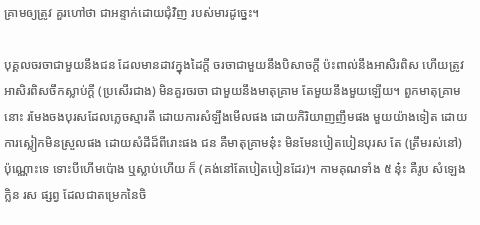គ្រាមឲ្យត្រូវ គួរហៅថា ជាអន្ទាក់ដោយជុំវិញ របស់មារដូច្នេះ។

បុគ្គលចរចាជាមួយនឹងជន ដែលមានដាវក្នុងដៃក្តី ចរចាជាមួយនឹងបិសាចក្តី ប៉ះពាល់នឹងអាសិរពិស ហើយត្រូវអាសិរពិសចឹកស្លាប់ក្តី (ប្រសើរជាង) មិនគួរចរចា ជាមួយនឹងមាតុគ្រាម តែមួយនឹងមួយឡើយ។ ពួកមាតុគ្រាមនោះ រមែងចងបុរសដែលភ្លេចស្មារតី ដោយការសំឡឹងមើលផង ដោយកិរិយាញញឹមផង មួយយ៉ាងទៀត ដោយការស្លៀកមិនស្រួលផង ដោយសំដីដ៏ពីរោះផង ជន គឺមាតុគ្រាមនុ៎ះ មិនមែនបៀតបៀនបុរស តែ (ត្រឹមរស់នៅ) ប៉ុណ្ណោះទេ ទោះបីហើមប៉ោង ឬស្លាប់ហើយ ក៏ (គង់នៅតែបៀតបៀនដែរ)។ កាមគុណទាំង ៥ នុ៎ះ គឺរូប សំឡេង ក្លិន រស ផ្សព្វ ដែលជាតម្រេកនៃចិ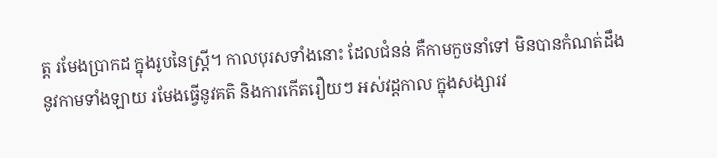ត្ត រមែងប្រាកដ ក្នុងរូបនៃស្រ្តី។ កាលបុរសទាំងនោះ ដែលជំនន់ គឺកាមកួចនាំទៅ មិនបានកំណត់ដឹង នូវកាមទាំងឡាយ រមែងធ្វើនូវគតិ និងការកើតរឿយៗ អស់វដ្តកាល ក្នុងសង្សារវ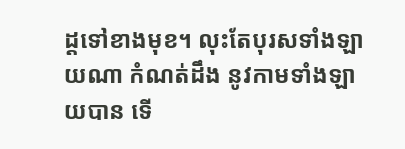ដ្តទៅខាងមុខ។ លុះតែបុរសទាំងឡាយណា កំណត់ដឹង នូវកាមទាំងឡាយបាន ទើ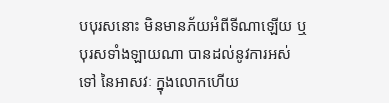បបុរសនោះ មិនមានភ័យអំពីទីណាឡើយ ឬបុរសទាំងឡាយណា បានដល់នូវការអស់ទៅ នៃអាសវៈ ក្នុងលោកហើយ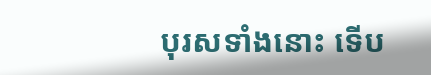បុរសទាំងនោះ ទើប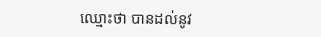ឈ្មោះថា បានដល់នូវ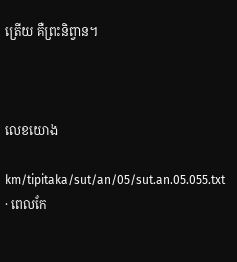ត្រើយ គឺព្រះនិព្វាន។



លេខយោង

km/tipitaka/sut/an/05/sut.an.05.055.txt · ពេលកែ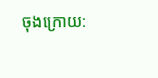ចុងក្រោយ: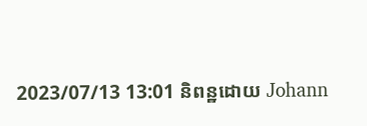2023/07/13 13:01 និពន្ឋដោយ Johann